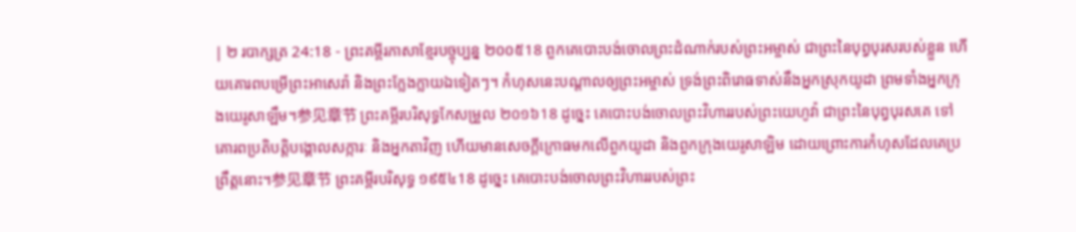| ២ របាក្សត្រ 24:18 - ព្រះគម្ពីរភាសាខ្មែរបច្ចុប្បន្ន ២០០៥18 ពួកគេបោះបង់ចោលព្រះដំណាក់របស់ព្រះអម្ចាស់ ជាព្រះនៃបុព្វបុរសរបស់ខ្លួន ហើយគោរពបម្រើព្រះអាសេរ៉ា និងព្រះក្លែងក្លាយឯទៀតៗ។ កំហុសនេះបណ្ដាលឲ្យព្រះអម្ចាស់ ទ្រង់ព្រះពិរោធទាស់នឹងអ្នកស្រុកយូដា ព្រមទាំងអ្នកក្រុងយេរូសាឡឹម។参见章节 ព្រះគម្ពីរបរិសុទ្ធកែសម្រួល ២០១៦18 ដូច្នេះ គេបោះបង់ចោលព្រះវិហាររបស់ព្រះយេហូវ៉ា ជាព្រះនៃបុព្វបុរសគេ ទៅគោរពប្រតិបត្តិបង្គោលសក្ការៈ និងអ្នកតាវិញ ហើយមានសេចក្ដីក្រោធមកលើពួកយូដា និងពួកក្រុងយេរូសាឡិម ដោយព្រោះការកំហុសដែលគេប្រព្រឹត្តនោះ។参见章节 ព្រះគម្ពីរបរិសុទ្ធ ១៩៥៤18 ដូច្នេះ គេបោះបង់ចោលព្រះវិហាររបស់ព្រះ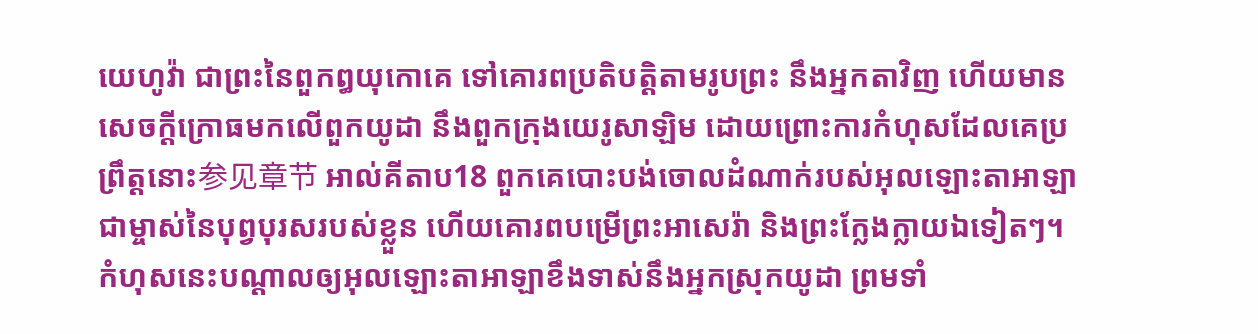យេហូវ៉ា ជាព្រះនៃពួកឰយុកោគេ ទៅគោរពប្រតិបត្តិតាមរូបព្រះ នឹងអ្នកតាវិញ ហើយមានសេចក្ដីក្រោធមកលើពួកយូដា នឹងពួកក្រុងយេរូសាឡិម ដោយព្រោះការកំហុសដែលគេប្រព្រឹត្តនោះ参见章节 អាល់គីតាប18 ពួកគេបោះបង់ចោលដំណាក់របស់អុលឡោះតាអាឡា ជាម្ចាស់នៃបុព្វបុរសរបស់ខ្លួន ហើយគោរពបម្រើព្រះអាសេរ៉ា និងព្រះក្លែងក្លាយឯទៀតៗ។ កំហុសនេះបណ្តាលឲ្យអុលឡោះតាអាឡាខឹងទាស់នឹងអ្នកស្រុកយូដា ព្រមទាំ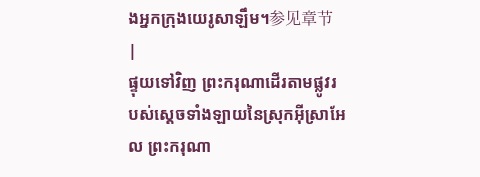ងអ្នកក្រុងយេរូសាឡឹម។参见章节 |
ផ្ទុយទៅវិញ ព្រះករុណាដើរតាមផ្លូវរបស់ស្ដេចទាំងឡាយនៃស្រុកអ៊ីស្រាអែល ព្រះករុណា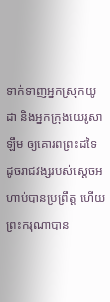ទាក់ទាញអ្នកស្រុកយូដា និងអ្នកក្រុងយេរូសាឡឹម ឲ្យគោរពព្រះដទៃ ដូចរាជវង្សរបស់ស្ដេចអហាប់បានប្រព្រឹត្ត ហើយព្រះករុណាបាន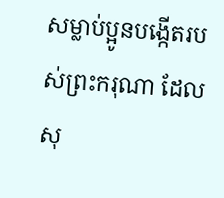សម្លាប់ប្អូនបង្កើតរបស់ព្រះករុណា ដែលសុ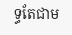ទ្ធតែជាម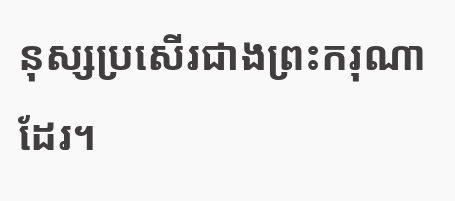នុស្សប្រសើរជាងព្រះករុណាដែរ។